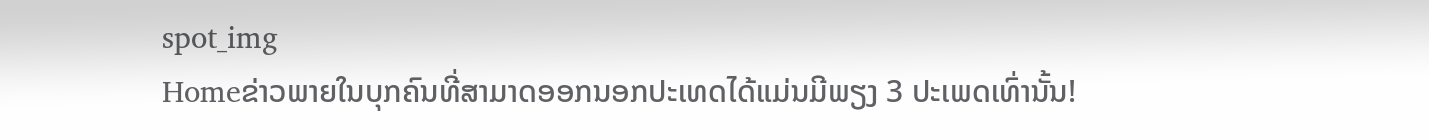spot_img
Homeຂ່າວພາຍໃນບຸກຄົນທີ່ສາມາດອອກນອກປະເທດໄດ້ແມ່ນມີພຽງ 3 ປະເພດເທົ່ານັ້ນ!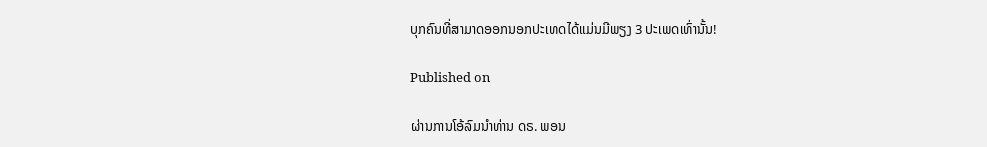ບຸກຄົນທີ່ສາມາດອອກນອກປະເທດໄດ້ແມ່ນມີພຽງ 3 ປະເພດເທົ່ານັ້ນ!

Published on

ຜ່ານການໂອ້ລົມນຳທ່ານ ດຣ. ພອນ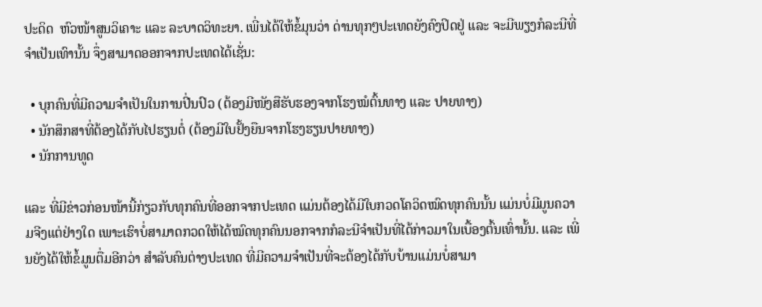ປະດິດ  ຫົວໜ້າສູນວິເຄາະ ແລະ ລະບາດວິທະຍາ. ເພີ່ນໄດ້ໃຫ້ຂໍ້ມຸນວ່າ ດ່ານທຸກໆປະເທດຍັງຄົງປິດຢູ່ ແລະ ຈະມີພຽງກໍລະນີທີ່ຈຳເປັນເທົານັ້ນ ຈຶ່ງສາມາດອອກຈາກປະເທດໄດ້ເຊັ່ນ:

  • ບຸກຄົນທີ່ມີຄວາມຈຳເປັນໃນການປີ່ນປົວ (ຕ້ອງມີໜັງສືຮັບຮອງຈາກໂຮງໝໍຕົ້ນທາງ ແລະ ປາຍທາງ)
  • ນັກສຶກສາທີ່ຕ້ອງໄດ້ກັບໄປຮຽນຕໍ່ (ຕ້ອງມີໃບຢັ້ງຍືນຈາກໂຮງຮຽນປາຍທາງ)
  • ນັກການທູດ

ແລະ ທີ່ມີຂ່າວກ່ອນໜ້ານີ້ກ່ຽວກັບທຸກຄົນທີ່ອອກຈາກປະເທດ ແມ່ນຕ້ອງໄດ້ມີໃບກວດໂຄວິດໝົດທຸກຄົນນັ້ນ ແມ່ນບໍ່ມີມູນຄວາມຈີງແຕ່ຢ່າງໃດ ເພາະເຮົາບໍ່ສາມາດກວດໃຫ້ໄດ້ໝົດທຸກຄົນນອກຈາກກໍລະນີຈຳເປັນທີ່ໄດ້ກ່າວມາໃນເບື້ອງຕົ້ນເທົ່ານັ້ນ. ແລະ ເພີ່ນຍັງໄດ້ໃຫ້ຂໍ້ມູນຕື່ມອີກວ່າ ສຳລັບຄົນຕ່າງປະເທດ ທີ່ມີຄວາມຈຳເປັນທີ່ຈະຕ້ອງໄດ້ກັບບ້ານແມ່ນບໍ່ສາມາ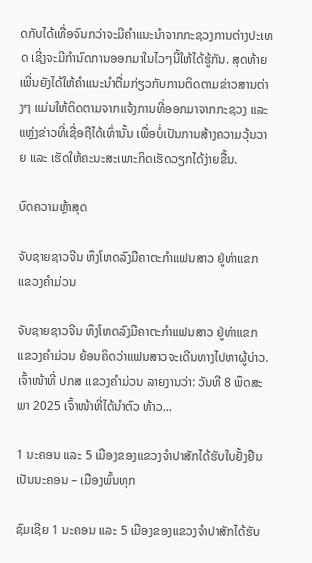ດກັບໄດ້ເທື່ອຈົນກວ່າຈະມີຄຳແນະນຳຈາກກະຊວງການຕ່າງປະເທດ ເຊີ່ງຈະມີກໍານົດການອອກມາໃນໄວໆນີ້ໃຫ້ໄດ້ຮູ້ກັນ. ສຸດທ້າຍ ເພີ່ນຍັງໄດ້ໃຫ້ຄຳແນະນຳຕື່ມກ່ຽວກັບການຕິດຕາມຂ່າວສານຕ່າງໆ ແມ່ນໃຫ້ຕິດຕາມຈາກແຈ້ງການທີ່ອອກມາຈາກກະຊວງ ແລະ ແຫຼ່ງຂ່າວທີ່ເຊື່ອຖືໄດ້ເທົ່ານັ້ນ ເພື່ອບໍ່ເປັນການສ້າງຄວາມວຸ້ນວາຍ ແລະ ເຮັດໃຫ້ຄະນະສະເພາະກິດເຮັດວຽກໄດ້ງ່າຍຂື້ນ.

ບົດຄວາມຫຼ້າສຸດ

ຈັບຊາຍຊາວຈີນ ຫຶງໂຫດລົງມືຄາຕະກຳແຟນສາວ ຢູ່ທ່າແຂກ ແຂວງຄຳມ່ວນ

ຈັບຊາຍຊາວຈີນ ຫຶງໂຫດລົງມືຄາຕະກຳແຟນສາວ ຢູ່ທ່າແຂກ ແຂວງຄຳມ່ວນ ຍ້ອນຄິດວ່າແຟນສາວຈະເດີນທາງໄປຫາຜູ້ບ່າວ. ເຈົ້າໜ້າທີ່ ປກສ ເເຂວງຄໍາມ່ວນ ລາຍງານວ່າ: ວັນທີ 8 ພຶດສະພາ 2025 ເຈົ້າໜ້າທີ່ໄດ້ນໍາຕົວ ທ້າວ...

1 ນະຄອນ ແລະ 5 ເມືອງຂອງແຂວງຈໍາປາສັກໄດ້ຮັບໃບຢັ້ງຢືນເປັນນະຄອນ – ເມືອງພົ້ນທຸກ

ຊົມເຊີຍ 1 ນະຄອນ ແລະ 5 ເມືອງຂອງແຂວງຈຳປາສັກໄດ້ຮັບ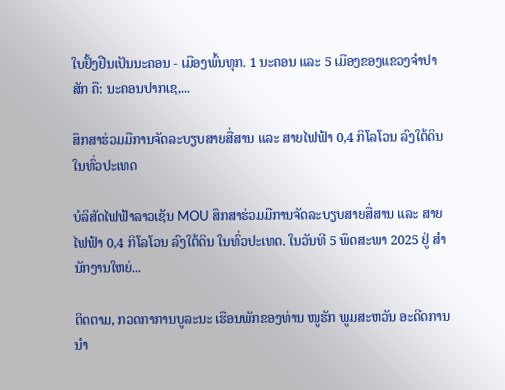ໃບຢັ້ງຢືນເປັນນະຄອນ - ເມືອງພົ້ນທຸກ. 1 ນະຄອນ ແລະ 5 ເມືອງຂອງແຂວງຈໍາປາສັກ ຄື: ນະຄອນປາກເຊ,...

ສຶກສາຮ່ວມມືການຈັດລະບຽບສາຍສື່ສານ ແລະ ສາຍໄຟຟ້າ 0,4 ກິໂລໂວນ ລົງໃຕ້ດິນ ໃນທົ່ວປະເທດ

ບໍລິສັດໄຟຟ້າລາວເຊັນ MOU ສຶກສາຮ່ວມມືການຈັດລະບຽບສາຍສື່ສານ ແລະ ສາຍໄຟຟ້າ 0,4 ກິໂລໂວນ ລົງໃຕ້ດິນ ໃນທົ່ວປະເທດ. ໃນວັນທີ 5 ພຶດສະພາ 2025 ຢູ່ ສໍານັກງານໃຫຍ່...

ຕິດຕາມ, ກວດກາການບູລະນະ ເຮືອນພັກຂອງທ່ານ ໜູຮັກ ພູມສະຫວັນ ອະດີດການນໍາ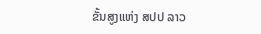ຂັ້ນສູງແຫ່ງ ສປປ ລາວ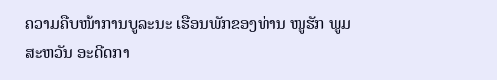ຄວາມຄືບໜ້າການບູລະນະ ເຮືອນພັກຂອງທ່ານ ໜູຮັກ ພູມສະຫວັນ ອະດີດກາ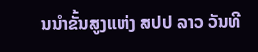ນນໍາຂັ້ນສູງແຫ່ງ ສປປ ລາວ ວັນທີ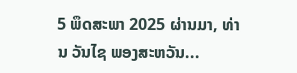5 ພຶດສະພາ 2025 ຜ່ານມາ, ທ່ານ ວັນໄຊ ພອງສະຫວັນ...